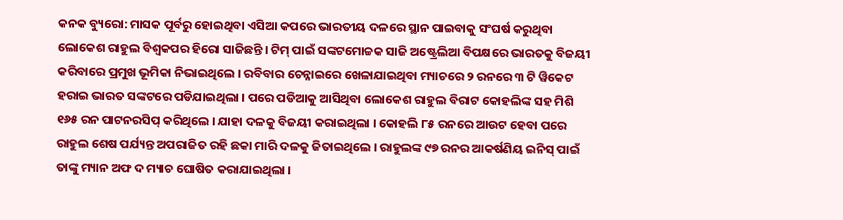କନକ ବ୍ୟୁରୋ: ମାସକ ପୂର୍ବରୁ ହୋଇଥିବା ଏସିଆ କପରେ ଭାରତୀୟ ଦଳରେ ସ୍ଥାନ ପାଇବାକୁ ସଂଘର୍ଷ କରୁଥିବା ଲୋକେଶ ରାହୁଲ ବିଶ୍ୱକପର ହିରୋ ସାଜିଛନ୍ତି । ଟିମ୍ ପାଇଁ ସଙ୍କଟମୋଚ୍ଚକ ସାଜି ଅଷ୍ଟ୍ରେଲିଆ ବିପକ୍ଷରେ ଭାରତକୁ ବିଜୟୀ କରିବାରେ ପ୍ରମୁଖ ଭୂମିକା ନିଭାଇଥିଲେ । ରବିବାର ଚେନ୍ନାଇରେ ଖେଳାଯାଇଥିବା ମ୍ୟାଚରେ ୨ ରନରେ ୩ ଟି ୱିକେଟ ହରାଇ ଭାରତ ସଙ୍କଟରେ ପଡିଯାଇଥିଲା । ପରେ ପଡିଆକୁ ଆସିଥିବା ଲୋକେଶ ରାହୁଲ ବିରାଟ କୋହଲିଙ୍କ ସହ ମିଶି ୧୬୫ ରନ ପାଟନରସିପ୍ କରିଥିଲେ । ଯାହା ଦଳକୁ ବିଜୟୀ କରାଇଥିଲା । କୋହଲି ୮୫ ରନରେ ଆଉଟ ହେବା ପରେ ରାହୁଲ ଶେଷ ପର୍ଯ୍ୟନ୍ତ ଅପରାଜିତ ରହି ଛକା ମାରି ଦଳକୁ ଜିତାଇଥିଲେ । ରାହୁଲଙ୍କ ୯୭ ରନର ଆକର୍ଷଣିୟ ଇନିସ୍ ପାଇଁ ତାଙ୍କୁ ମ୍ୟାନ ଅଫ ଦ ମ୍ୟାଚ ଘୋଷିତ କରାଯାଇଥିଲା ।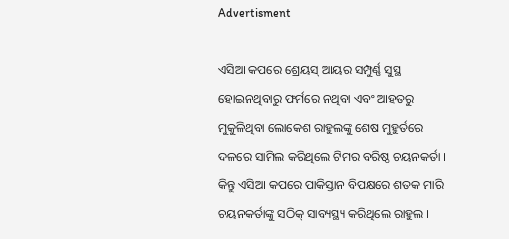Advertisment

ଏସିଆ କପରେ ଶ୍ରେୟସ୍ ଆୟର ସମ୍ପୁର୍ଣ୍ଣ ସୁସ୍ଥ ହୋଇନଥିବାରୁ ଫର୍ମରେ ନଥିବା ଏବଂ ଆହତରୁ ମୁକୁଳିଥିବା ଲୋକେଶ ରାହୁଲଙ୍କୁ ଶେଷ ମୁହୁର୍ତରେ ଦଳରେ ସାମିଲ କରିଥିଲେ ଟିମର ବରିଷ୍ଠ ଚୟନକର୍ତା । କିନ୍ତୁ ଏସିଆ କପରେ ପାକିସ୍ତାନ ବିପକ୍ଷରେ ଶତକ ମାରି ଚୟନକର୍ତାଙ୍କୁ ସଠିକ୍ ସାବ୍ୟସ୍ଥ୍ୟ କରିଥିଲେ ରାହୁଲ ।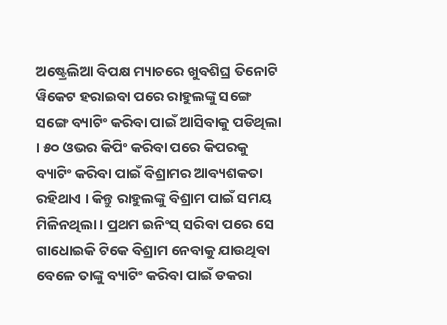ଅଷ୍ଟ୍ରେଲିଆ ବିପକ୍ଷ ମ୍ୟାଚରେ ଖୁବଶିଘ୍ର ତିନୋଟି ୱିକେଟ ହରାଇବା ପରେ ରାହୁଲଙ୍କୁ ସଙ୍ଗେ ସଙ୍ଗେ ବ୍ୟାଟିଂ କରିବା ପାଇଁ ଆସିବାକୁ ପଡିଥିଲା । ୫୦ ଓଭର କିପିଂ କରିବା ପରେ କିପରକୁ ବ୍ୟାଟିଂ କରିବା ପାଇଁ ବିଶ୍ରାମର ଆବ୍ୟଶକତା ରହିଥାଏ । କିନ୍ତୁ ରାହୁଲଙ୍କୁ ବିଶ୍ରାମ ପାଇଁ ସମୟ ମିଳିନଥିଲା । ପ୍ରଥମ ଇନିଂସ୍ ସରିବା ପରେ ସେ ଗାଧୋଇକି ଟିକେ ବିଶ୍ରାମ ନେବାକୁ ଯାଉଥିବା ବେଳେ ତାଙ୍କୁ ବ୍ୟାଟିଂ କରିବା ପାଇଁ ଡକରା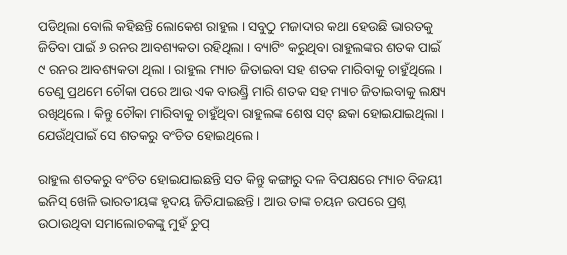ପଡିଥିଲା ବୋଲି କହିଛନ୍ତି ଲୋକେଶ ରାହୁଲ । ସବୁଠୁ ମଜାଦାର କଥା ହେଉଛି ଭାରତକୁ ଜିତିବା ପାଇଁ ୬ ରନର ଆବଶ୍ୟକତା ରହିଥିଲା । ବ୍ୟାଟିଂ କରୁଥିବା ରାହୁଲଙ୍କର ଶତକ ପାଇଁ ୯ ରନର ଆବଶ୍ୟକତା ଥିଲା । ରାହୁଲ ମ୍ୟାଚ ଜିତାଇବା ସହ ଶତକ ମାରିବାକୁ ଚାହୁଁଥିଲେ । ତେଣୁ ପ୍ରଥମେ ଚୌକା ପରେ ଆଉ ଏକ ବାଉଣ୍ଡ୍ରି ମାରି ଶତକ ସହ ମ୍ୟାଚ ଜିତାଇବାକୁ ଲକ୍ଷ୍ୟ ରଖିଥିଲେ । କିନ୍ତୁ ଚୌକା ମାରିବାକୁ ଚାହୁଁଥିବା ରାହୁଲଙ୍କ ଶେଷ ସଟ୍ ଛକା ହୋଇଯାଇଥିଲା । ଯେଉଁଥିପାଇଁ ସେ ଶତକରୁ ବଂଚିତ ହୋଇଥିଲେ ।

ରାହୁଲ ଶତକରୁ ବଂଚିତ ହୋଇଯାଇଛନ୍ତି ସତ କିନ୍ତୁ କଙ୍ଗାରୁ ଦଳ ବିପକ୍ଷରେ ମ୍ୟାଚ ବିଜୟୀ ଇନିସ୍ ଖେଳି ଭାରତୀୟଙ୍କ ହୃଦୟ ଜିତିଯାଇଛନ୍ତି । ଆଉ ତାଙ୍କ ଚୟନ ଉପରେ ପ୍ରଶ୍ନ ଉଠାଉଥିବା ସମାଲୋଚକଙ୍କୁ ମୁହଁ ଚୁପ୍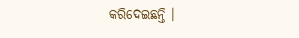କରିଦେଇଛନ୍ତି ।